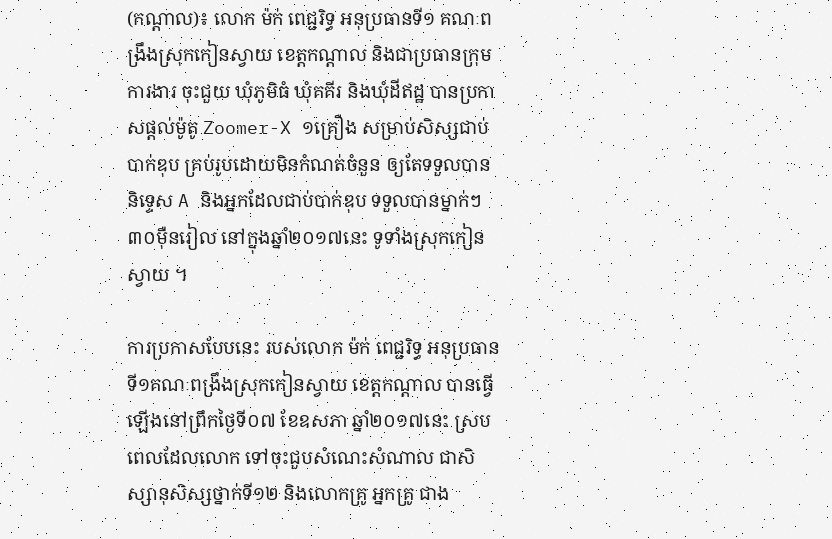(កណ្ដាល)៖ លោក ម៉ក់ ពេជ្ជរិទ្ធ អនុប្រធានទី១ គណៈពង្រឹងស្រុកកៀនស្វាយ ខេត្តកណ្តាល និងជាប្រធានក្រុមការងារ ចុះជួយ ឃុំភូមិធំ ឃុំគគីរ និងឃុំដីឥដ្ឋ បានប្រកាសផ្ដល់ម៉ូតូ Zoomer-X ១គ្រឿង សម្រាប់សិស្សជាប់បាក់ឌុប គ្រប់រូបដោយមិនកំណត់ចំនួន ឲ្យតែទទួលបាននិទ្ទេស A និងអ្នកដែលជាប់បាក់ឌុប ទទួលបានម្នាក់ៗ ៣០ម៉ឺនរៀល នៅក្នុងឆ្នាំ២០១៧នេះ ទូទាំងស្រុកកៀនស្វាយ ។

ការប្រកាសបែបនេះ របស់លោក ម៉ក់ ពេជ្ជរិទ្ធ អនុប្រធានទី១គណៈពង្រឹងស្រុកកៀនស្វាយ ខេត្តកណ្តាល បានធ្វើឡើងនៅព្រឹកថ្ងៃទី០៧ ខែឧសភា ឆ្នាំ២០១៧នេះ ស្របពេលដែលលោក ទៅចុះជួបសំណេះសំណាល ជាសិស្សានុសិស្សថ្នាក់ទី១២ និងលោកគ្រូ អ្នកគ្រូ ជាង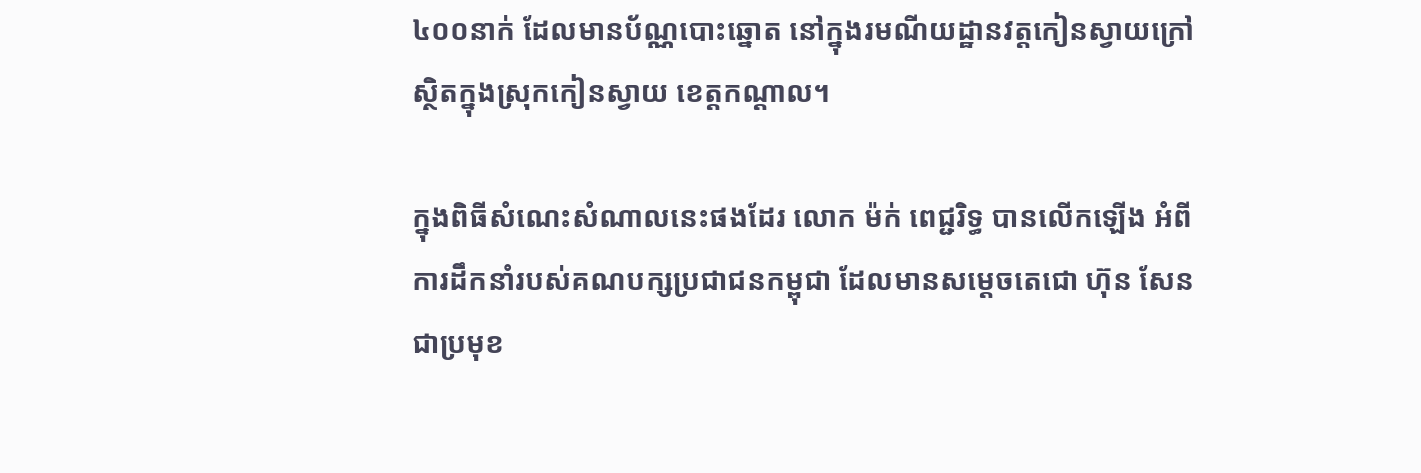៤០០នាក់ ដែលមានប័ណ្ណបោះឆ្នោត នៅក្នុងរមណីយដ្ឋានវត្តកៀនស្វាយក្រៅ ស្ថិតក្នុងស្រុកកៀនស្វាយ ខេត្តកណ្តាល។

ក្នុងពិធីសំណេះសំណាលនេះផងដែរ លោក ម៉ក់ ពេជ្ជរិទ្ធ បានលើកឡើង អំពីការដឹកនាំរបស់គណបក្សប្រជាជនកម្ពុជា ដែលមានសម្ដេចតេជោ ហ៊ុន សែន ជាប្រមុខ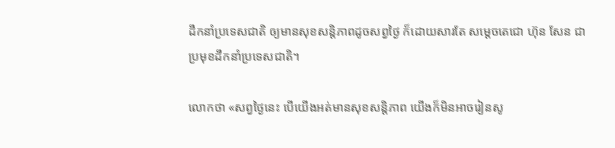ដឹកនាំប្រទេសជាតិ ឲ្យមានសុខសន្ដិភាពដូចសព្វថ្ងៃ ក៏ដោយសារតែ សម្ដេចតេជោ ហ៊ុន សែន ជាប្រមុខដឹកនាំប្រទេសជាតិ។

លោកថា «សព្វថ្ងៃនេះ បើយើងអត់មានសុខសន្ដិភាព យើងក៏មិនអាចរៀនសូ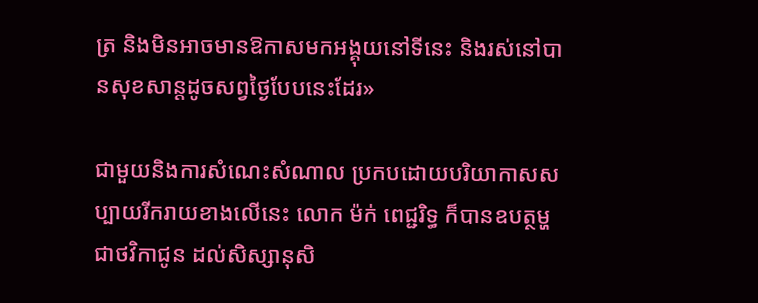ត្រ និងមិនអាចមានឱកាសមកអង្គុយនៅទីនេះ និងរស់នៅបានសុខសាន្តដូចសព្វថ្ងៃបែបនេះដែរ»

ជាមួយនិងការសំណេះសំណាល ប្រកបដោយបរិយាកាសសប្បាយរីករាយខាងលើនេះ លោក ម៉ក់ ពេជ្ជរិទ្ធ ក៏បានឧបត្ថម្ហ ជាថវិកាជូន ដល់សិស្សានុសិ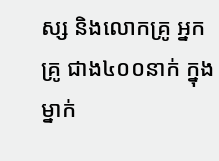ស្ស និងលោកគ្រូ អ្នកគ្រូ ជាង៤០០នាក់ ក្នុងម្នាក់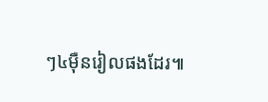ៗ៤ម៉ឺនរៀលផងដែរ៕